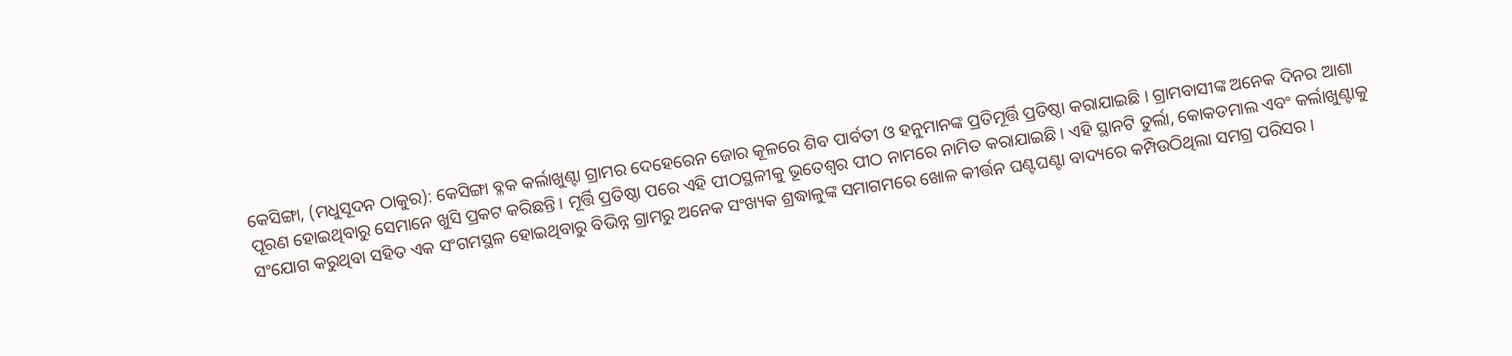କେସିଙ୍ଗା, (ମଧୁସୂଦନ ଠାକୁର): କେସିଙ୍ଗା ବ୍ଳକ କର୍ଲାଖୁଣ୍ଟା ଗ୍ରାମର ଦେହେରେନ ଜୋର କୂଳରେ ଶିବ ପାର୍ବତୀ ଓ ହନୁମାନଙ୍କ ପ୍ରତିମୂର୍ତ୍ତି ପ୍ରତିଷ୍ଠା କରାଯାଇଛି । ଗ୍ରାମବାସୀଙ୍କ ଅନେକ ଦିନର ଆଶା ପୂରଣ ହୋଇଥିବାରୁ ସେମାନେ ଖୁସି ପ୍ରକଟ କରିଛନ୍ତି। ମୂର୍ତ୍ତି ପ୍ରତିଷ୍ଠା ପରେ ଏହି ପୀଠସ୍ଥଳୀକୁ ଭୂତେଶ୍ୱର ପୀଠ ନାମରେ ନାମିତ କରାଯାଇଛି। ଏହି ସ୍ଥାନଟି ତୁର୍ଲା, କୋକଡମାଲ ଏବଂ କର୍ଲାଖୁଣ୍ଟାକୁ ସଂଯୋଗ କରୁଥିବା ସହିତ ଏକ ସଂଗମସ୍ଥଳ ହୋଇଥିବାରୁ ବିଭିନ୍ନ ଗ୍ରାମରୁ ଅନେକ ସଂଖ୍ୟକ ଶ୍ରଦ୍ଧାଳୁଙ୍କ ସମାଗମରେ ଖୋଳ କୀର୍ତ୍ତନ ଘଣ୍ଟଘଣ୍ଟା ବାଦ୍ୟରେ କମ୍ପିଉଠିଥିଲା ସମଗ୍ର ପରିସର ।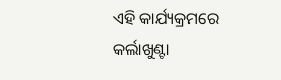ଏହି କାର୍ଯ୍ୟକ୍ରମରେ କର୍ଲାଖୁଣ୍ଟା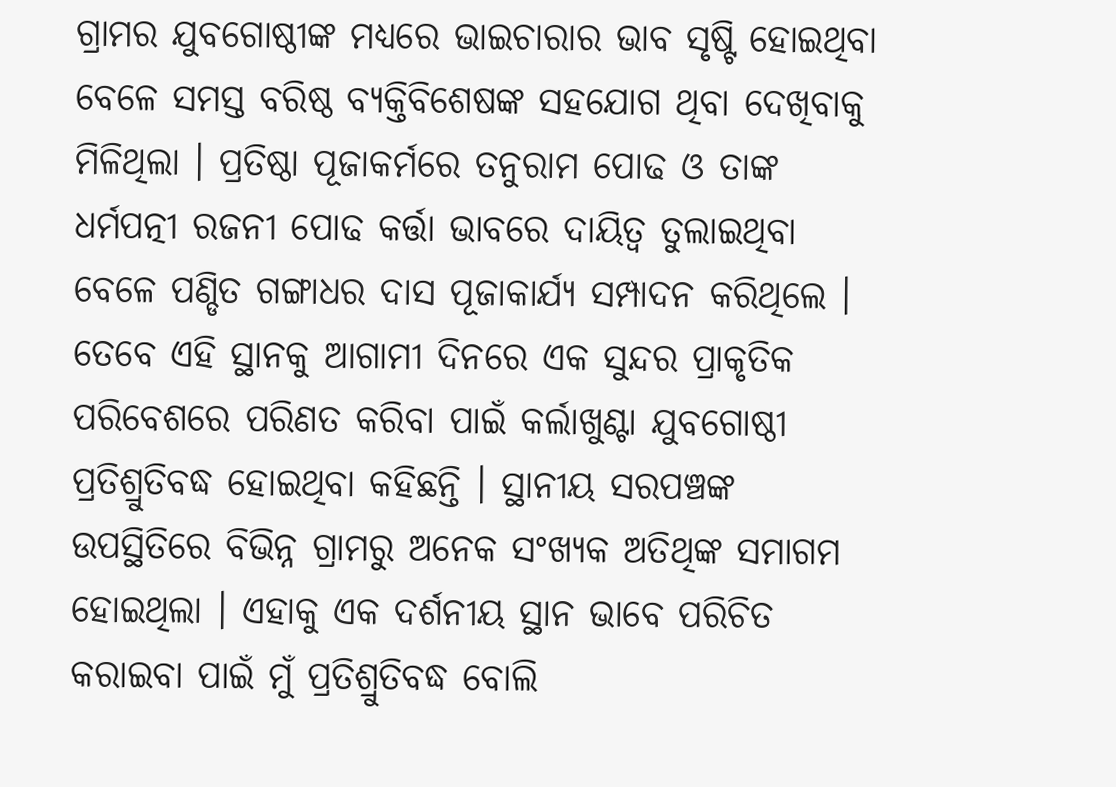ଗ୍ରାମର ଯୁବଗୋଷ୍ଠୀଙ୍କ ମଧ୍ୟରେ ଭାଇଚାରାର ଭାବ ସୃଷ୍ଟି ହୋଇଥିବା ବେଳେ ସମସ୍ତ ବରିଷ୍ଠ ବ୍ୟକ୍ତିବିଶେଷଙ୍କ ସହଯୋଗ ଥିବା ଦେଖିବାକୁ ମିଳିଥିଲା । ପ୍ରତିଷ୍ଠା ପୂଜାକର୍ମରେ ତନୁରାମ ପୋଢ ଓ ତାଙ୍କ ଧର୍ମପତ୍ନୀ ରଜନୀ ପୋଢ କର୍ତ୍ତା ଭାବରେ ଦାୟିତ୍ଵ ତୁଲାଇଥିବା ବେଳେ ପଣ୍ଡିତ ଗଙ୍ଗାଧର ଦାସ ପୂଜାକାର୍ଯ୍ୟ ସମ୍ପାଦନ କରିଥିଲେ । ତେବେ ଏହି ସ୍ଥାନକୁ ଆଗାମୀ ଦିନରେ ଏକ ସୁନ୍ଦର ପ୍ରାକୃତିକ ପରିବେଶରେ ପରିଣତ କରିବା ପାଇଁ କର୍ଲାଖୁଣ୍ଟା ଯୁବଗୋଷ୍ଠୀ ପ୍ରତିଶ୍ରୁତିବଦ୍ଧ ହୋଇଥିବା କହିଛନ୍ତି । ସ୍ଥାନୀୟ ସରପଞ୍ଚଙ୍କ ଉପସ୍ଥିତିରେ ବିଭିନ୍ନ ଗ୍ରାମରୁ ଅନେକ ସଂଖ୍ୟକ ଅତିଥିଙ୍କ ସମାଗମ ହୋଇଥିଲା । ଏହାକୁ ଏକ ଦର୍ଶନୀୟ ସ୍ଥାନ ଭାବେ ପରିଚିତ କରାଇବା ପାଇଁ ମୁଁ ପ୍ରତିଶ୍ରୁତିବଦ୍ଧ ବୋଲି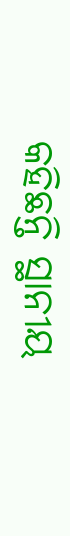କହିଛନ୍ତି ସ୍ଥାନୀୟ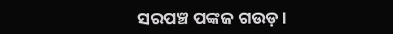ସରପଞ୍ଚ ପଙ୍କଜ ଗଉଡ଼ ।